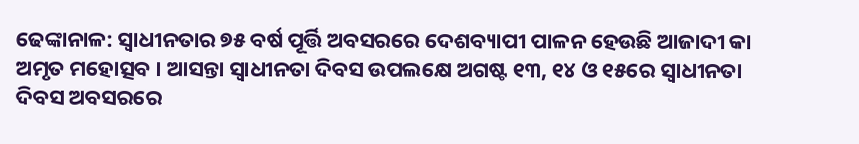ଢେଙ୍କାନାଳ: ସ୍ବାଧୀନତାର ୭୫ ବର୍ଷ ପୂର୍ତ୍ତି ଅବସରରେ ଦେଶବ୍ୟାପୀ ପାଳନ ହେଉଛି ଆଜାଦୀ କା ଅମୃତ ମହୋତ୍ସବ । ଆସନ୍ତା ସ୍ୱାଧୀନତା ଦିବସ ଉପଲକ୍ଷେ ଅଗଷ୍ଟ ୧୩, ୧୪ ଓ ୧୫ରେ ସ୍ୱାଧୀନତା ଦିବସ ଅବସରରେ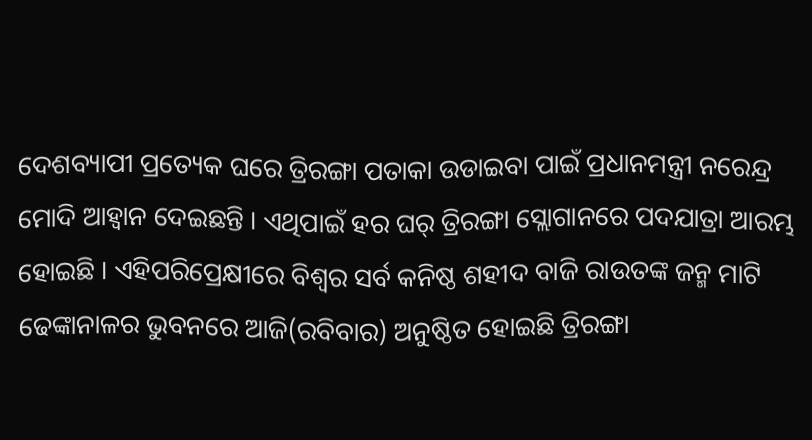ଦେଶବ୍ୟାପୀ ପ୍ରତ୍ୟେକ ଘରେ ତ୍ରିରଙ୍ଗା ପତାକା ଉଡାଇବା ପାଇଁ ପ୍ରଧାନମନ୍ତ୍ରୀ ନରେନ୍ଦ୍ର ମୋଦି ଆହ୍ୱାନ ଦେଇଛନ୍ତି । ଏଥିପାଇଁ ହର ଘର୍ ତ୍ରିରଙ୍ଗା ସ୍ଲୋଗାନରେ ପଦଯାତ୍ରା ଆରମ୍ଭ ହୋଇଛି । ଏହିପରିପ୍ରେକ୍ଷୀରେ ବିଶ୍ୱର ସର୍ବ କନିଷ୍ଠ ଶହୀଦ ବାଜି ରାଉତଙ୍କ ଜନ୍ମ ମାଟି ଢେଙ୍କାନାଳର ଭୁବନରେ ଆଜି(ରବିବାର) ଅନୁଷ୍ଠିତ ହୋଇଛି ତ୍ରିରଙ୍ଗା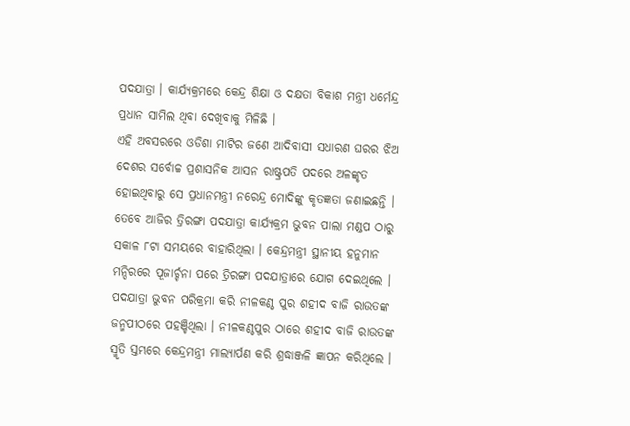ପଦଯାତ୍ରା । କାର୍ଯ୍ୟକ୍ରମରେ କେନ୍ଦ୍ର ଶିକ୍ଷା ଓ ଦକ୍ଷତା ବିକାଶ ମନ୍ତ୍ରୀ ଧର୍ମେନ୍ଦ୍ର ପ୍ରଧାନ ସାମିଲ ଥିବା ଦେଖିବାକୁ ମିଳିଛି ।
ଏହି ଅବସରରେ ଓଡିଶା ମାଟିର ଜଣେ ଆଦିବାସୀ ସଧାରଣ ଘରର ଝିଅ ଦେଶର ସର୍ବୋଚ୍ଚ ପ୍ରଶାସନିକ ଆସନ ରାଷ୍ଟ୍ରପତି ପଦରେ ଅଳଙ୍କୃତ ହୋଇଥିବାରୁ ସେ ପ୍ରଧାନମନ୍ତ୍ରୀ ନରେନ୍ଦ୍ର ମୋଦିଙ୍କୁ କୃତଜ୍ଞତା ଜଣାଇଛନ୍ତି । ତେବେ ଆଜିର ତ୍ରିରଙ୍ଗା ପଦଯାତ୍ରା କାର୍ଯ୍ୟକ୍ରମ ଭୁବନ ପାଲା ମଣ୍ଡପ ଠାରୁ ସକାଳ ୮ଟା ସମୟରେ ବାହାରିଥିଲା । କେନ୍ଦ୍ରମନ୍ତ୍ରୀ ସ୍ଥାନୀୟ ହନୁମାନ ମନ୍ଦିରରେ ପୂଜାର୍ଚ୍ଚନା ପରେ ତ୍ରିରଙ୍ଗା ପଦଯାତ୍ରାରେ ଯୋଗ ଦେଇଥିଲେ । ପଦଯାତ୍ରା ଭୁବନ ପରିକ୍ରମା କରି ନୀଳକଣ୍ଠ ପୁର ଶହୀଦ ବାଜି ରାଉତଙ୍କ ଜନ୍ମପୀଠରେ ପହଞ୍ଚିଥିଲା । ନୀଳକଣ୍ଠପୁର ଠାରେ ଶହୀଦ ବାଜି ରାଉତଙ୍କ ସ୍ମୃତି ସ୍ତମ୍ଭରେ କେନ୍ଦ୍ରମନ୍ତ୍ରୀ ମାଲ୍ୟାର୍ପଣ କରି ଶ୍ରଦ୍ଧାଞ୍ଜଳି ଜ୍ଞାପନ କରିଥିଲେ ।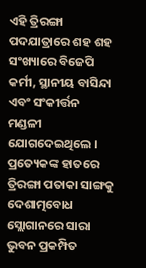ଏହି ତ୍ରିରଙ୍ଗା ପଦଯାତ୍ରାରେ ଶହ ଶହ ସଂଖ୍ୟାରେ ବିଜେପି କର୍ମୀ, ସ୍ଥାନୀୟ ବାସିନ୍ଦା ଏବଂ ସଂକୀର୍ତ୍ତନ ମଣ୍ଡଳୀ ଯୋଗଦେଇଥିଲେ । ପ୍ରତ୍ୟେକଙ୍କ ହାତରେ ତ୍ରିରଙ୍ଗା ପତାକା ସାଙ୍ଗକୁ ଦେଶାତ୍ମବୋଧ ସ୍ଲୋଗାନରେ ସାରା ଭୁବନ ପ୍ରକମ୍ପିତ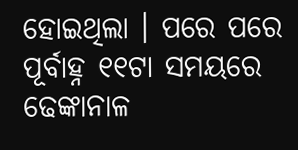ହୋଇଥିଲା । ପରେ ପରେ ପୂର୍ବାହ୍ନ ୧୧ଟା ସମୟରେ ଢେଙ୍କାନାଳ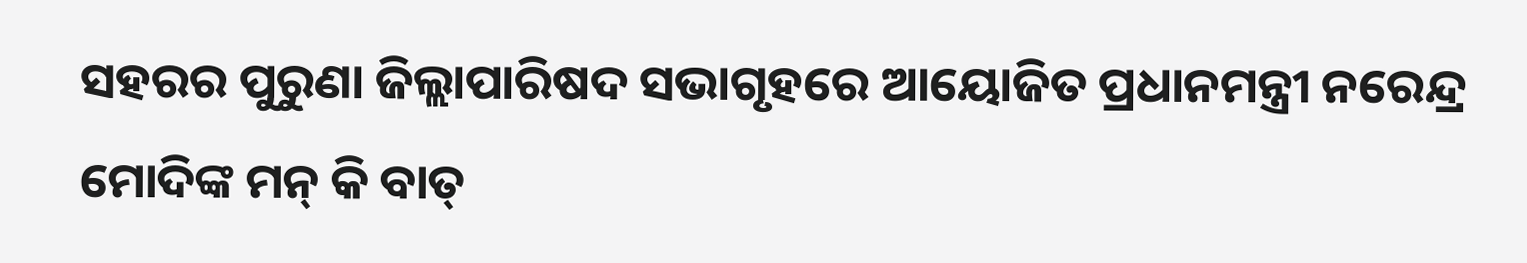ସହରର ପୁରୁଣା ଜିଲ୍ଲାପାରିଷଦ ସଭାଗୃହରେ ଆୟୋଜିତ ପ୍ରଧାନମନ୍ତ୍ରୀ ନରେନ୍ଦ୍ର ମୋଦିଙ୍କ ମନ୍ କି ବାତ୍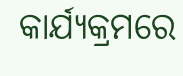କାର୍ଯ୍ୟକ୍ରମରେ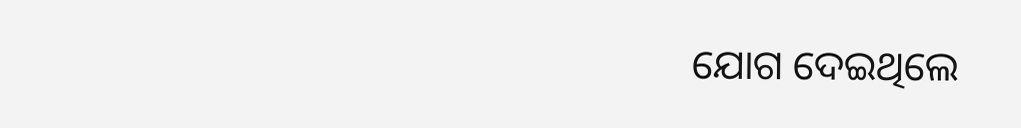ଯୋଗ ଦେଇଥିଲେ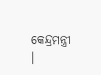କେନ୍ଦ୍ରମନ୍ତ୍ରୀ ।